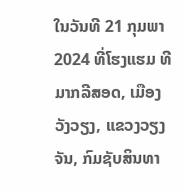ໃນວັນທີ 21 ກຸມພາ 2024 ທີ່ໂຮງແຮມ ທີມາກລີສອດ, ເມືອງວັງວຽງ, ແຂວງວຽງຈັນ, ກົມຊັບສິນທາ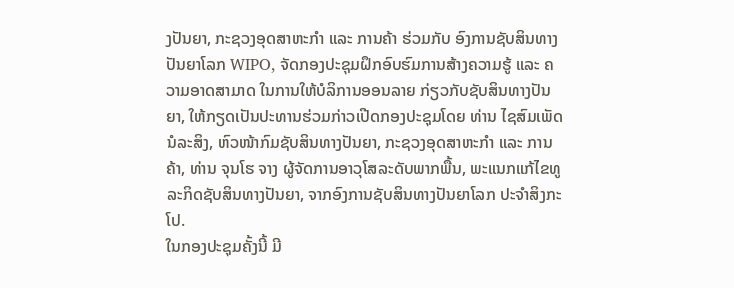ງປັນຍາ, ກະຊວງອຸດສາຫະກໍາ ແລະ ການຄ້າ ຮ່ວມກັບ ອົງການຊັບສິນທາງປັນຍາໂລກ WIPO, ຈັດກອງປະຊຸມຝຶກອົບຮົມການສ້າງຄວາມຮູ້ ແລະ ຄວາມອາດສາມາດ ໃນການໃຫ້ບໍລິການອອນລາຍ ກ່ຽວກັບຊັບສິນທາງປັນຍາ, ໃຫ້ກຽດເປັນປະທານຮ່ວມກ່າວເປີດກອງປະຊຸມໂດຍ ທ່ານ ໄຊສົມເພັດ ນໍລະສິງ, ຫົວໜ້າກົມຊັບສິນທາງປັນຍາ, ກະຊວງອຸດສາຫະກໍາ ແລະ ການຄ້າ, ທ່ານ ຈຸນໂຮ ຈາງ ຜູ້ຈັດການອາວຸໂສລະດັບພາກພື້ນ, ພະແນກແກ້ໄຂທູລະກິດຊັບສິນທາງປັນຍາ, ຈາກອົງການຊັບສິນທາງປັນຍາໂລກ ປະຈໍາສິງກະໂປ.
ໃນກອງປະຊຸມຄັ້ງນີ້ ມີ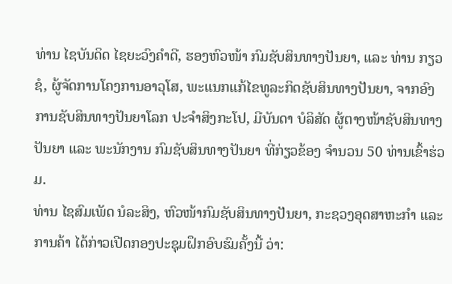ທ່ານ ໄຊບັນດິດ ໄຊຍະວົງຄໍາດີ, ຮອງຫົວໜ້າ ກົມຊັບສິນທາງປັນຍາ, ແລະ ທ່ານ ກຽວຊໍ, ຜູ້ຈັດການໂຄງການອາວຸໂສ, ພະແນກແກ້ໄຂທູລະກິດຊັບສິນທາງປັນຍາ, ຈາກອົງການຊັບສິນທາງປັນຍາໂລກ ປະຈໍາສິງກະໂປ, ມີບັນດາ ບໍລິສັດ ຜູ້ຕາງໜ້າຊັບສິນທາງປັນຍາ ແລະ ພະນັກງານ ກົມຊັບສິນທາງປັນຍາ ທີ່ກ່ຽວຂ້ອງ ຈໍານວນ 50 ທ່ານເຂົ້າຮ່ວມ.
ທ່ານ ໄຊສົມເພັດ ນໍລະສິງ, ຫົວໜ້າກົມຊັບສິນທາງປັນຍາ, ກະຊວງອຸດສາຫະກໍາ ແລະ ການຄ້າ ໄດ້ກ່າວເປີດກອງປະຊຸມຝຶກອົບຮົມຄັ້ງນີ້ ວ່າ: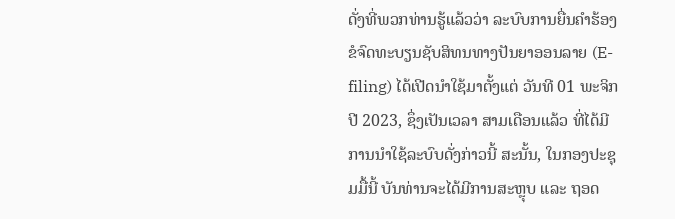ດັ່ງທີ່ພວກທ່ານຮູ້ແລ້ວວ່າ ລະບົບການຍື່ນຄໍາຮ້ອງຂໍຈົດທະບຽນຊັບສິທນທາງປັນຍາອອນລາຍ (E-filing) ໄດ້ເປີດນໍາໃຊ້ມາຕັ້ງແຕ່ ວັນທີ 01 ພະຈິກ ປີ 2023, ຊຶ່ງເປັນເວລາ ສາມເດືອນແລ້ວ ທີ່ໄດ້ມີການນໍາໃຊ້ລະບົບດັ່ງກ່າວນີ້ ສະນັ້ນ, ໃນກອງປະຊຸມມື້ນີ້ ບັນທ່ານຈະໄດ້ມີການສະຫຼຸບ ແລະ ຖອດ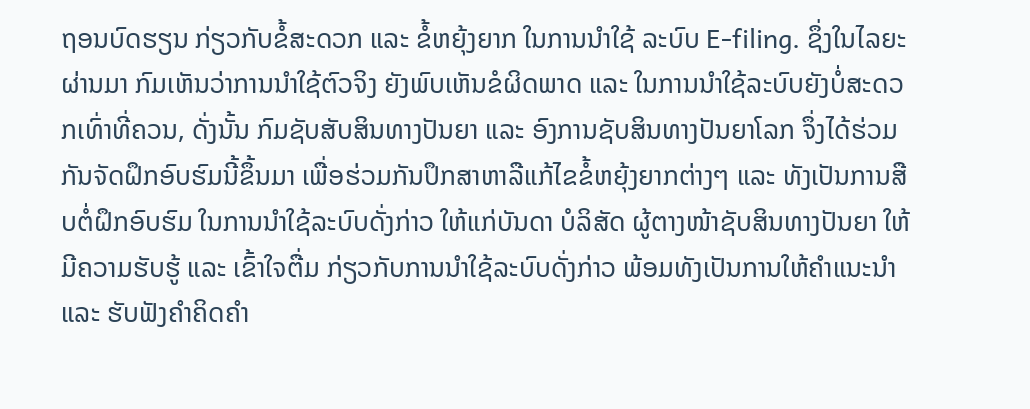ຖອນບົດຮຽນ ກ່ຽວກັບຂໍ້ສະດວກ ແລະ ຂໍ້ຫຍຸ້ງຍາກ ໃນການນໍາໃຊ້ ລະບົບ E-filing. ຊຶ່ງໃນໄລຍະຜ່ານມາ ກົມເຫັນວ່າການນໍາໃຊ້ຕົວຈິງ ຍັງພົບເຫັນຂໍຜິດພາດ ແລະ ໃນການນໍາໃຊ້ລະບົບຍັງບໍ່ສະດວກເທົ່າທີ່ຄວນ, ດັ່ງນັ້ນ ກົມຊັບສັບສິນທາງປັນຍາ ແລະ ອົງການຊັບສິນທາງປັນຍາໂລກ ຈຶ່ງໄດ້ຮ່ວມກັນຈັດຝຶກອົບຮົມນີ້ຂຶ້ນມາ ເພື່ອຮ່ວມກັນປຶກສາຫາລືແກ້ໄຂຂໍ້ຫຍຸ້ງຍາກຕ່າງໆ ແລະ ທັງເປັນການສືບຕໍ່ຝຶກອົບຮົມ ໃນການນໍາໃຊ້ລະບົບດັ່ງກ່າວ ໃຫ້ແກ່ບັນດາ ບໍລິສັດ ຜູ້ຕາງໜ້າຊັບສິນທາງປັນຍາ ໃຫ້ມີຄວາມຮັບຮູ້ ແລະ ເຂົ້າໃຈຕື່ມ ກ່ຽວກັບການນໍາໃຊ້ລະບົບດັ່ງກ່າວ ພ້ອມທັງເປັນການໃຫ້ຄຳແນະນຳ ແລະ ຮັບຟັງຄຳຄິດຄຳ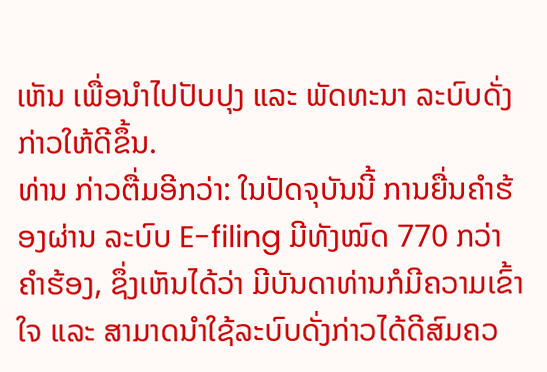ເຫັນ ເພື່ອນໍາໄປປັບປຸງ ແລະ ພັດທະນາ ລະບົບດັ່ງກ່າວໃຫ້ດີຂຶ້ນ.
ທ່ານ ກ່າວຕື່ມອີກວ່າ: ໃນປັດຈຸບັນນີ້ ການຍື່ນຄໍາຮ້ອງຜ່ານ ລະບົບ E-filing ມີທັງໝົດ 770 ກວ່າຄໍາຮ້ອງ, ຊຶ່ງເຫັນໄດ້ວ່າ ມີບັນດາທ່ານກໍມີຄວາມເຂົ້າໃຈ ແລະ ສາມາດນໍາໃຊ້ລະບົບດັ່ງກ່າວໄດ້ດີສົມຄວ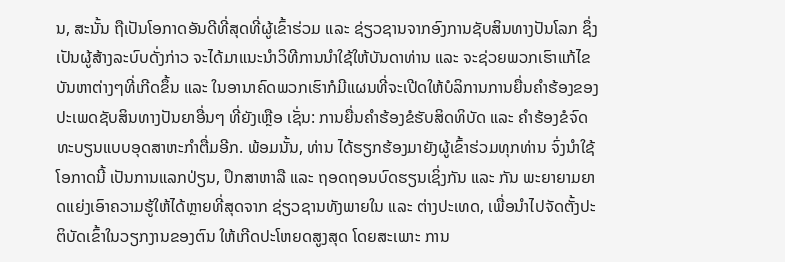ນ, ສະນັ້ນ ຖືເປັນໂອກາດອັນດີທີ່ສຸດທີ່ຜູ້ເຂົ້າຮ່ວມ ແລະ ຊ່ຽວຊານຈາກອົງການຊັບສິນທາງປັນໂລກ ຊຶ່ງເປັນຜູ້ສ້າງລະບົບດັ່ງກ່າວ ຈະໄດ້ມາແນະນໍາວິທີການນໍາໃຊ້ໃຫ້ບັນດາທ່ານ ແລະ ຈະຊ່ວຍພວກເຮົາແກ້ໄຂບັນຫາຕ່າງໆທີ່ເກີດຂຶ້ນ ແລະ ໃນອານາຄົດພວກເຮົາກໍມີແຜນທີ່ຈະເປີດໃຫ້ບໍລິການການຍື່ນຄໍາຮ້ອງຂອງປະເພດຊັບສິນທາງປັນຍາອື່ນໆ ທີ່ຍັງເຫຼືອ ເຊັ່ນ: ການຍື່ນຄໍາຮ້ອງຂໍຮັບສິດທິບັດ ແລະ ຄໍາຮ້ອງຂໍຈົດທະບຽນແບບອຸດສາຫະກໍາຕື່ມອີກ. ພ້ອມນັ້ນ, ທ່ານ ໄດ້ຮຽກຮ້ອງມາຍັງຜູ້ເຂົ້າຮ່ວມທຸກທ່ານ ຈົ່ງນໍາໃຊ້ໂອກາດນີ້ ເປັນການແລກປ່ຽນ, ປຶກສາຫາລື ແລະ ຖອດຖອນບົດຮຽນເຊິ່ງກັນ ແລະ ກັນ ພະຍາຍາມຍາດແຍ່ງເອົາຄວາມຮູ້ໃຫ້ໄດ້ຫຼາຍທີ່ສຸດຈາກ ຊ່ຽວຊານທັງພາຍໃນ ແລະ ຕ່າງປະເທດ, ເພື່ອນໍາໄປຈັດຕັ້ງປະຕິບັດເຂົ້າໃນວຽກງານຂອງຕົນ ໃຫ້ເກີດປະໂຫຍດສູງສຸດ ໂດຍສະເພາະ ການ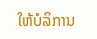ໃຫ້ບໍລິການ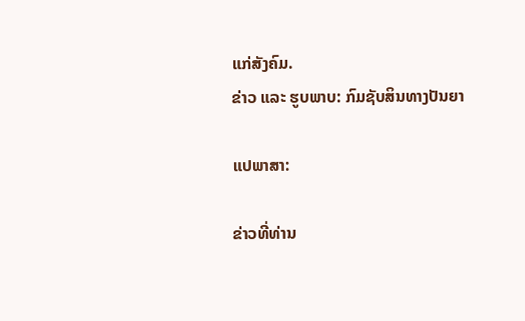ແກ່ສັງຄົມ.
ຂ່າວ ແລະ ຮູບພາບ: ກົມຊັບສິນທາງປັນຍາ

ແປພາສາ:

ຂ່າວທີ່ທ່ານ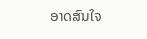ອາດສົນໃຈ